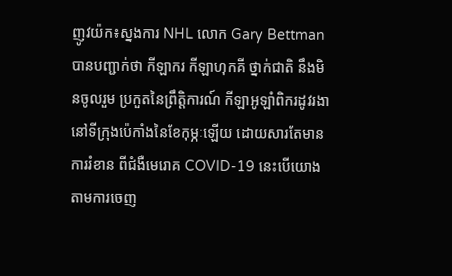ញូវយ៉ក៖ស្នងការ NHL លោក Gary Bettman បានបញ្ជាក់ថា កីឡាករ កីឡាហុកគី ថ្នាក់ជាតិ នឹងមិនចូលរួម ប្រកួតនៃព្រឹត្តិការណ៍ កីឡាអូឡាំពិករដូវរងា នៅទីក្រុងប៉េកាំងនៃខែកុម្ភៈឡើយ ដោយសារតែមានការរំខាន ពីជំងឺមេរោគ COVID-19 នេះបើយោងតាមការចេញ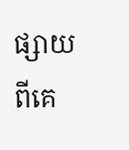ផ្សាយ ពីគេ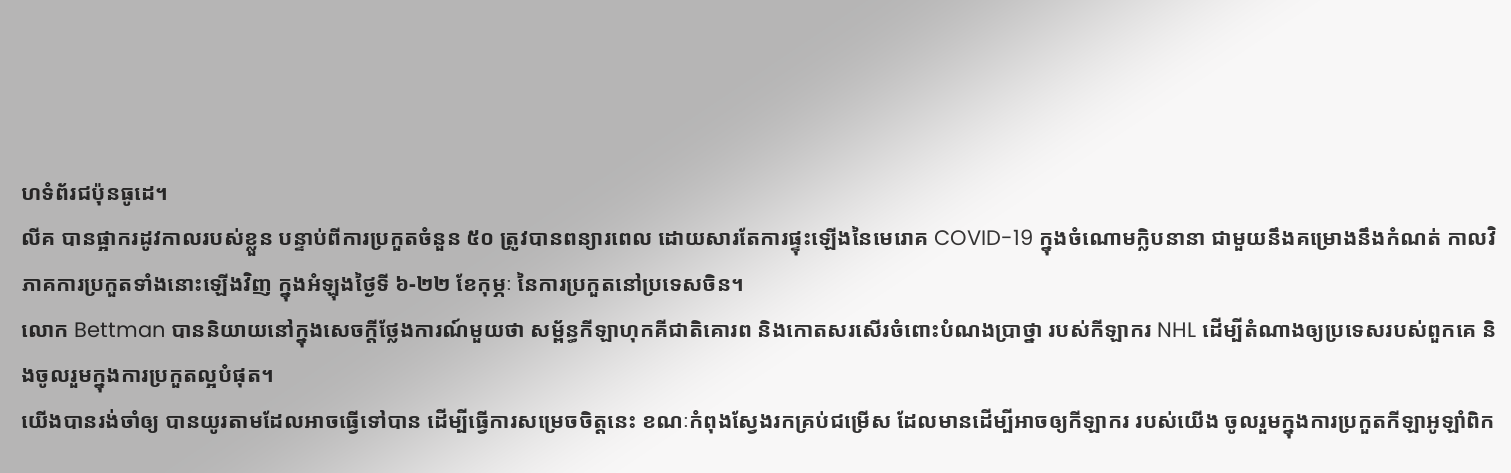ហទំព័រជប៉ុនធូដេ។
លីគ បានផ្អាករដូវកាលរបស់ខ្លួន បន្ទាប់ពីការប្រកួតចំនួន ៥០ ត្រូវបានពន្យារពេល ដោយសារតែការផ្ទុះឡើងនៃមេរោគ COVID-19 ក្នុងចំណោមក្លិបនានា ជាមួយនឹងគម្រោងនឹងកំណត់ កាលវិភាគការប្រកួតទាំងនោះឡើងវិញ ក្នុងអំឡុងថ្ងៃទី ៦-២២ ខែកុម្ភៈ នៃការប្រកួតនៅប្រទេសចិន។
លោក Bettman បាននិយាយនៅក្នុងសេចក្តីថ្លែងការណ៍មួយថា សម្ព័ន្ធកីឡាហុកគីជាតិគោរព និងកោតសរសើរចំពោះបំណងប្រាថ្នា របស់កីឡាករ NHL ដើម្បីតំណាងឲ្យប្រទេសរបស់ពួកគេ និងចូលរួមក្នុងការប្រកួតល្អបំផុត។
យើងបានរង់ចាំឲ្យ បានយូរតាមដែលអាចធ្វើទៅបាន ដើម្បីធ្វើការសម្រេចចិត្តនេះ ខណៈកំពុងស្វែងរកគ្រប់ជម្រើស ដែលមានដើម្បីអាចឲ្យកីឡាករ របស់យើង ចូលរួមក្នុងការប្រកួតកីឡាអូឡាំពិក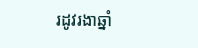រដូវរងាឆ្នាំ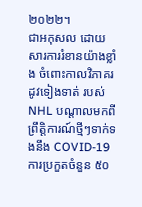២០២២។
ជាអកុសល ដោយសារការរំខានយ៉ាងខ្លាំង ចំពោះកាលវិភាគរដូវទៀងទាត់ របស់ NHL បណ្តាលមកពីព្រឹត្តិការណ៍ថ្មីៗទាក់ទងនឹង COVID-19 ការប្រកួតចំនួន ៥០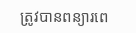ត្រូវបានពន្យារពេ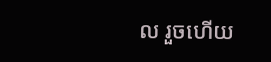ល រួចហើយ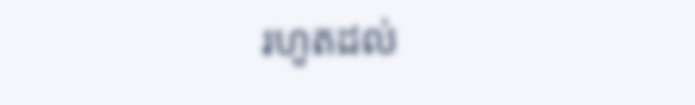រហូតដល់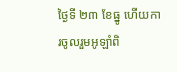ថ្ងៃទី ២៣ ខែធ្នូ ហើយការចូលរួមអូឡាំពិ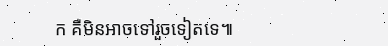ក គឺមិនអាចទៅរួចទៀតទេ៕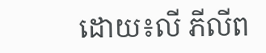ដោយ៖លី ភីលីព